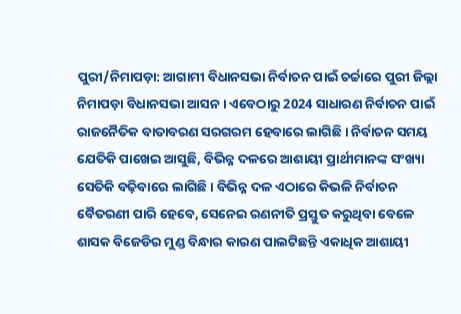ପୁରୀ/ନିମାପଡ଼ା: ଆଗାମୀ ବିଧାନସଭା ନିର୍ବାଚନ ପାଇଁ ଚର୍ଚ୍ଚାରେ ପୁରୀ ଜିଲ୍ଲା ନିମାପଡ଼ା ବିଧାନସଭା ଆସନ । ଏବେଠାରୁ 2024 ସାଧାରଣ ନିର୍ବାଚନ ପାଇଁ ରାଜନୈତିକ ବାତାବରଣ ସରଗରମ ହେବାରେ ଲାଗିଛି । ନିର୍ବାଚନ ସମୟ ଯେତିକି ପାଖେଇ ଆସୁଛି, ବିଭିନ୍ନ ଦଳରେ ଆଶାୟୀ ପ୍ରାର୍ଥୀମାନଙ୍କ ସଂଖ୍ୟା ସେତିକି ବଢ଼ିବାରେ ଲାଗିଛି । ବିଭିନ୍ନ ଦଳ ଏଠାରେ କିଭଳି ନିର୍ବାଚନ ବୈତରଣୀ ପାରି ହେବେ, ସେନେଇ ରଣନୀତି ପ୍ରସ୍ତୁତ କରୁଥିବା ବେଳେ ଶାସକ ବିଜେଡିର ମୁଣ୍ଡ ବିନ୍ଧାର କାରଣ ପାଲଟିଛନ୍ତି ଏକାଧିକ ଆଶାୟୀ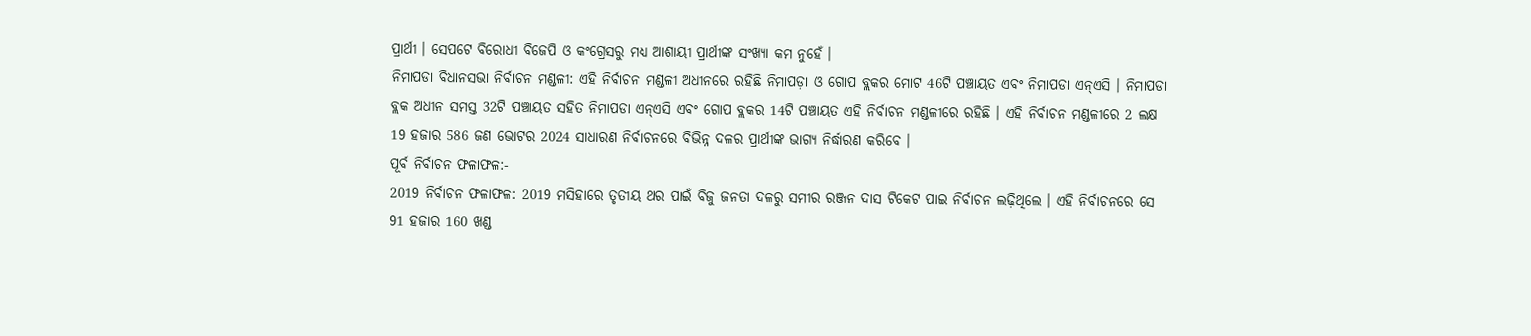ପ୍ରାର୍ଥୀ । ସେପଟେ ବିରୋଧୀ ବିଜେପି ଓ କଂଗ୍ରେସରୁ ମଧ୍ୟ ଆଶାୟୀ ପ୍ରାର୍ଥୀଙ୍କ ସଂଖ୍ୟା କମ ନୁହେଁ ।
ନିମାପଡା ବିଧାନସଭା ନିର୍ବାଚନ ମଣ୍ଡଳୀ: ଏହି ନିର୍ବାଚନ ମଣ୍ଡଳୀ ଅଧୀନରେ ରହିଛି ନିମାପଡ଼ା ଓ ଗୋପ ବ୍ଲକର ମୋଟ 46ଟି ପଞ୍ଚାୟତ ଏବଂ ନିମାପଡା ଏନ୍ଏସି । ନିମାପଡା ବ୍ଲକ ଅଧୀନ ସମସ୍ତ 32ଟି ପଞ୍ଚାୟତ ସହିତ ନିମାପଡା ଏନ୍ଏସି ଏବଂ ଗୋପ ବ୍ଲକର 14ଟି ପଞ୍ଚାୟତ ଏହି ନିର୍ବାଚନ ମଣ୍ଡଳୀରେ ରହିଛି । ଏହି ନିର୍ବାଚନ ମଣ୍ଡଳୀରେ 2 ଲକ୍ଷ 19 ହଜାର 586 ଜଣ ଭୋଟର 2024 ସାଧାରଣ ନିର୍ବାଚନରେ ବିଭିନ୍ନ ଦଳର ପ୍ରାର୍ଥୀଙ୍କ ଭାଗ୍ୟ ନିର୍ଦ୍ଧାରଣ କରିବେ ।
ପୂର୍ବ ନିର୍ବାଚନ ଫଳାଫଳ:-
2019 ନିର୍ବାଚନ ଫଳାଫଳ: 2019 ମସିହାରେ ତୃତୀୟ ଥର ପାଇଁ ବିଜୁ ଜନତା ଦଳରୁ ସମୀର ରଞ୍ଜନ ଦାସ ଟିକେଟ ପାଇ ନିର୍ବାଚନ ଲଢ଼ିଥିଲେ । ଏହି ନିର୍ବାଚନରେ ସେ 91 ହଜାର 160 ଖଣ୍ଡ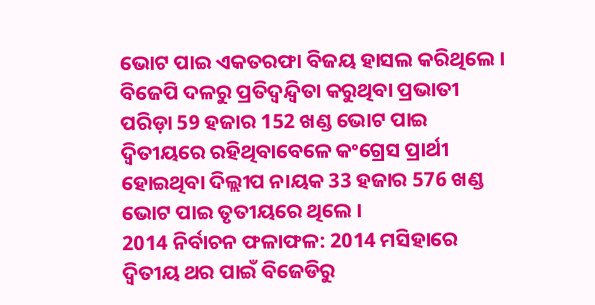ଭୋଟ ପାଇ ଏକତରଫା ବିଜୟ ହାସଲ କରିଥିଲେ । ବିଜେପି ଦଳରୁ ପ୍ରତିଦ୍ବନ୍ଦ୍ବିତା କରୁଥିବା ପ୍ରଭାତୀ ପରିଡ଼ା 59 ହଜାର 152 ଖଣ୍ଡ ଭୋଟ ପାଇ ଦ୍ବିତୀୟରେ ରହିଥିବାବେଳେ କଂଗ୍ରେସ ପ୍ରାର୍ଥୀ ହୋଇଥିବା ଦିଲ୍ଲୀପ ନାୟକ 33 ହଜାର 576 ଖଣ୍ଡ ଭୋଟ ପାଇ ତୃତୀୟରେ ଥିଲେ ।
2014 ନିର୍ବାଚନ ଫଳାଫଳ: 2014 ମସିହାରେ ଦ୍ବିତୀୟ ଥର ପାଇଁ ବିଜେଡିରୁ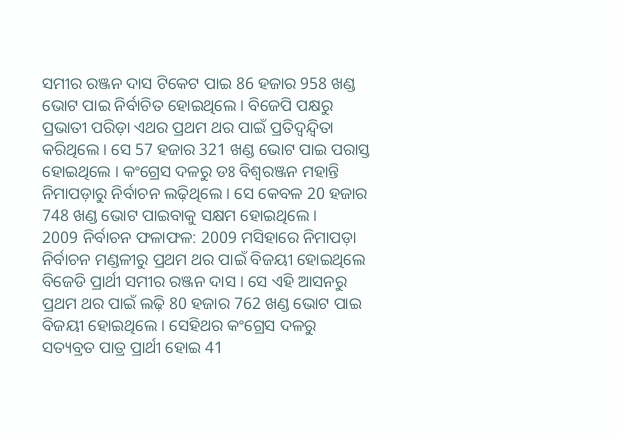ସମୀର ରଞ୍ଜନ ଦାସ ଟିକେଟ ପାଇ 86 ହଜାର 958 ଖଣ୍ଡ ଭୋଟ ପାଇ ନିର୍ବାଚିତ ହୋଇଥିଲେ । ବିଜେପି ପକ୍ଷରୁ ପ୍ରଭାତୀ ପରିଡ଼ା ଏଥର ପ୍ରଥମ ଥର ପାଇଁ ପ୍ରତିଦ୍ବନ୍ଦ୍ବିତା କରିଥିଲେ । ସେ 57 ହଜାର 321 ଖଣ୍ଡ ଭୋଟ ପାଇ ପରାସ୍ତ ହୋଇଥିଲେ । କଂଗ୍ରେସ ଦଳରୁ ଡଃ ବିଶ୍ବରଞ୍ଜନ ମହାନ୍ତି ନିମାପଡ଼ାରୁ ନିର୍ବାଚନ ଲଢ଼ିଥିଲେ । ସେ କେବଳ 20 ହଜାର 748 ଖଣ୍ଡ ଭୋଟ ପାଇବାକୁ ସକ୍ଷମ ହୋଇଥିଲେ ।
2009 ନିର୍ବାଚନ ଫଳାଫଳ: 2009 ମସିହାରେ ନିମାପଡ଼ା ନିର୍ବାଚନ ମଣ୍ଡଳୀରୁ ପ୍ରଥମ ଥର ପାଇଁ ବିଜୟୀ ହୋଇଥିଲେ ବିଜେଡି ପ୍ରାର୍ଥୀ ସମୀର ରଞ୍ଜନ ଦାସ । ସେ ଏହି ଆସନରୁ ପ୍ରଥମ ଥର ପାଇଁ ଲଢ଼ି 80 ହଜାର 762 ଖଣ୍ଡ ଭୋଟ ପାଇ ବିଜୟୀ ହୋଇଥିଲେ । ସେହିଥର କଂଗ୍ରେସ ଦଳରୁ ସତ୍ୟବ୍ରତ ପାତ୍ର ପ୍ରାର୍ଥୀ ହୋଇ 41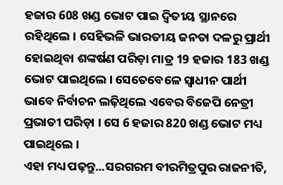ହଜାର 608 ଖଣ୍ଡ ଭୋଟ ପାଇ ଦ୍ବିତୀୟ ସ୍ଥାନରେ ରହିଥିଲେ । ସେହିଭଳି ଭାରତୀୟ ଜନତା ଦଳରୁ ପ୍ରାର୍ଥୀ ହୋଇଥିବା ଶଙ୍କର୍ଷଣ ପରିଡ଼ା ମାତ୍ର 19 ହଜାର 183 ଖଣ୍ଡ ଭୋଟ ପାଇଥିଲେ । ସେତେବେଳେ ସ୍ଵାଧୀନ ପାର୍ଥୀ ଭାବେ ନିର୍ବାଚନ ଲଢ଼ିଥିଲେ ଏବେର ବିଜେପି ନେତ୍ରୀ ପ୍ରଭାତୀ ପରିଡ଼ା । ସେ 6 ହଜାର 820 ଖଣ୍ଡ ଭୋଟ ମଧ୍ୟ ପାଇଥିଲେ ।
ଏହା ମଧ୍ୟ ପଢ଼ନ୍ତୁ...ସରଗରମ ବୀରମିତ୍ରପୁର ରାଜନୀତି,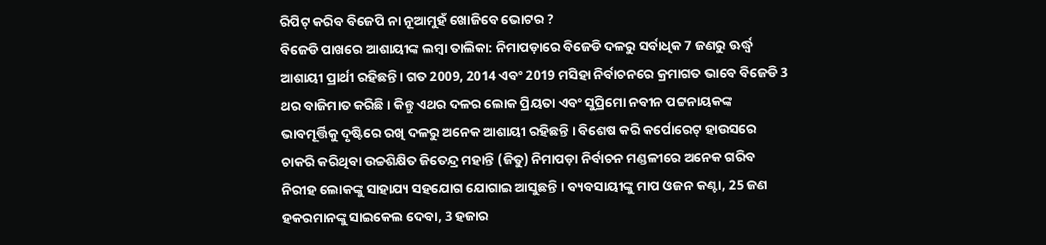ରିପିଟ୍ କରିବ ବିଜେପି ନା ନୂଆମୁହଁ ଖୋଜିବେ ଭୋଟର ?
ବିଜେଡି ପାଖରେ ଆଶାୟୀଙ୍କ ଲମ୍ବା ତାଲିକା: ନିମାପଡ଼ାରେ ବିଜେଡି ଦଳରୁ ସର୍ବାଧିକ 7 ଜଣରୁ ଊର୍ଦ୍ଧ୍ବ ଆଶାୟୀ ପ୍ରାର୍ଥୀ ରହିଛନ୍ତି । ଗତ 2009, 2014 ଏବଂ 2019 ମସିହା ନିର୍ବାଚନରେ କ୍ରମାଗତ ଭାବେ ବିଜେଡି 3 ଥର ବାଜିମାତ କରିଛି । କିନ୍ତୁ ଏଥର ଦଳର ଲୋକ ପ୍ରିୟତା ଏବଂ ସୁପ୍ରିମୋ ନବୀନ ପଟ୍ଟନାୟକଙ୍କ ଭାବମୂର୍ତ୍ତିକୁ ଦୃଷ୍ଟିରେ ରଖି ଦଳରୁ ଅନେକ ଆଶାୟୀ ରହିଛନ୍ତି । ବିଶେଷ କରି କର୍ପୋରେଟ୍ ହାଉସରେ ଚାକରି କରିଥିବା ଉଚ୍ଚଶିକ୍ଷିତ ଜିତେନ୍ଦ୍ର ମହାନ୍ତି (ଜିତୁ) ନିମାପଡ଼ା ନିର୍ବାଚନ ମଣ୍ଡଳୀରେ ଅନେକ ଗରିବ ନିରୀହ ଲୋକଙ୍କୁ ସାହାଯ୍ୟ ସହଯୋଗ ଯୋଗାଇ ଆସୁଛନ୍ତି । ବ୍ୟବସାୟୀଙ୍କୁ ମାପ ଓଜନ କଣ୍ଟା, 25 ଜଣ ହକରମାନଙ୍କୁ ସାଇକେଲ ଦେବା, 3 ହଜାର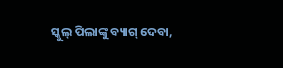ସ୍କୁଲ୍ ପିଲାଙ୍କୁ ବ୍ୟାଗ୍ ଦେବା,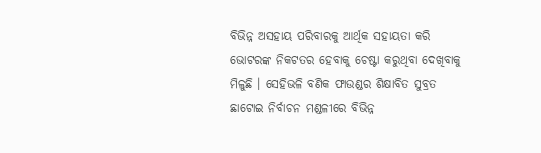ବିଭିନ୍ନ ଅସହାୟ ପରିବାରକୁ ଆର୍ଥିକ ସହାୟତା କରି ଭୋଟରଙ୍କ ନିକଟତର ହେବାକୁ ଚେଷ୍ଟା କରୁଥିବା ଦେଖିବାକୁ ମିଳୁଛି । ସେହିଭଳି ବଣିକ ଫାଉଣ୍ଡର ଶିକ୍ଷାବିତ ସୁବ୍ରତ ଛାଟୋଇ ନିର୍ବାଚନ ମଣ୍ଡଳୀରେ ବିଭିନ୍ନ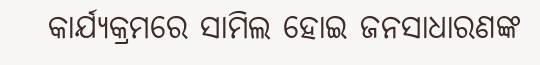କାର୍ଯ୍ୟକ୍ରମରେ ସାମିଲ ହୋଇ ଜନସାଧାରଣଙ୍କ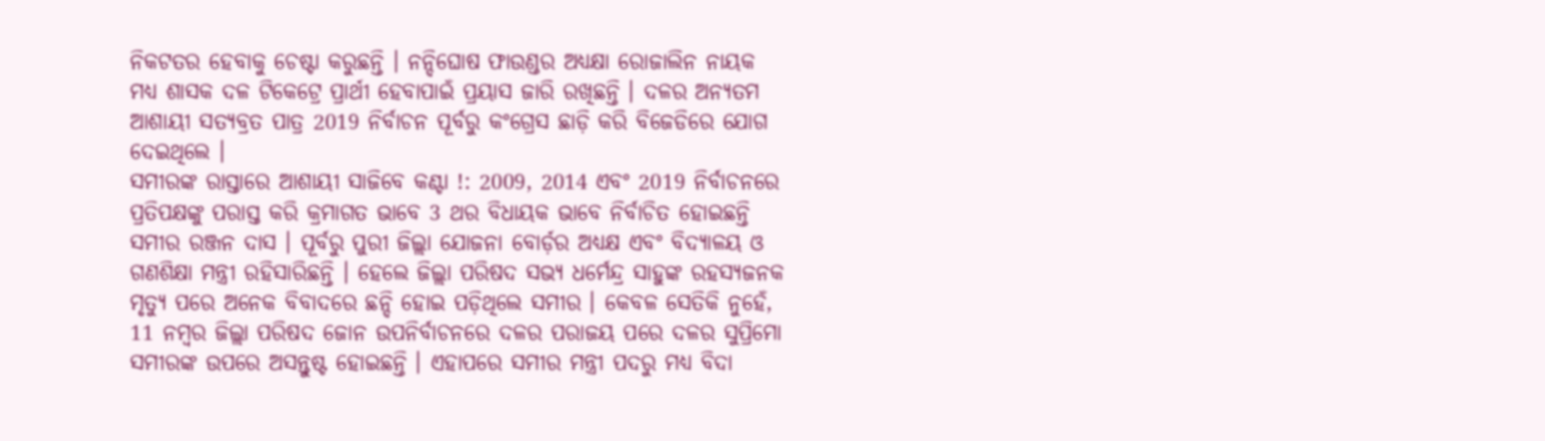ନିକଟତର ହେବାକୁ ଚେଷ୍ଟା କରୁଛନ୍ତି । ନନ୍ଦିଘୋଷ ଫାଉଣ୍ଡର ଅଧ୍ୟକ୍ଷା ରୋଜାଲିନ ନାୟକ ମଧ୍ୟ ଶାସକ ଦଳ ଟିକେଟ୍ରେ ପ୍ରାର୍ଥୀ ହେବାପାଇଁ ପ୍ରୟାସ ଜାରି ରଖିଛନ୍ତି । ଦଳର ଅନ୍ୟତମ ଆଶାୟୀ ସତ୍ୟବ୍ରତ ପାତ୍ର 2019 ନିର୍ବାଚନ ପୂର୍ବରୁ କଂଗ୍ରେସ ଛାଡ଼ି କରି ବିଜେଡିରେ ଯୋଗ ଦେଇଥିଲେ ।
ସମୀରଙ୍କ ରାସ୍ତାରେ ଆଶାୟୀ ସାଜିବେ କଣ୍ଟା !: 2009, 2014 ଏବଂ 2019 ନିର୍ବାଚନରେ ପ୍ରତିପକ୍ଷଙ୍କୁ ପରାସ୍ତ କରି କ୍ରମାଗତ ଭାବେ 3 ଥର ବିଧାୟକ ଭାବେ ନିର୍ବାଚିତ ହୋଇଛନ୍ତି ସମୀର ରଞ୍ଜନ ଦାସ । ପୂର୍ବରୁ ପୁରୀ ଜିଲ୍ଲା ଯୋଜନା ବୋର୍ଡ଼ର ଅଧ୍ୟକ୍ଷ ଏବଂ ବିଦ୍ୟାଳୟ ଓ ଗଣଶିକ୍ଷା ମନ୍ତ୍ରୀ ରହିସାରିଛନ୍ତି । ହେଲେ ଜିଲ୍ଲା ପରିଷଦ ସଭ୍ୟ ଧର୍ମେନ୍ଦ୍ର ସାହୁଙ୍କ ରହସ୍ୟଜନକ ମୃତ୍ୟୁ ପରେ ଅନେକ ବିବାଦରେ ଛନ୍ଦି ହୋଇ ପଡ଼ିଥିଲେ ସମୀର । କେବଳ ସେତିକି ନୁହେଁ, 11 ନମ୍ବର ଜିଲ୍ଲା ପରିଷଦ ଜୋନ ଉପନିର୍ବାଚନରେ ଦଳର ପରାଜୟ ପରେ ଦଳର ସୁପ୍ରିମୋ ସମୀରଙ୍କ ଉପରେ ଅସନ୍ତୁଷ୍ଟ ହୋଇଛନ୍ତି । ଏହାପରେ ସମୀର ମନ୍ତ୍ରୀ ପଦରୁ ମଧ୍ୟ ବିଦା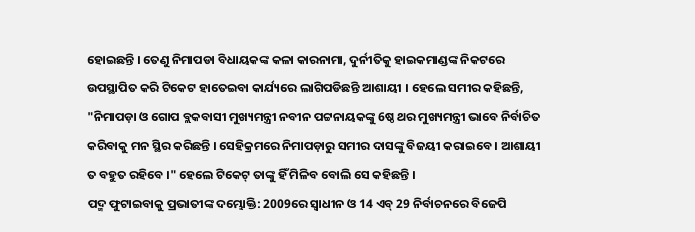ହୋଇଛନ୍ତି । ତେଣୁ ନିମାପଡା ବିଧାୟକଙ୍କ କଳା କାରନାମା, ଦୁର୍ନୀତିକୁ ହାଇକମାଣ୍ଡଙ୍କ ନିକଟରେ ଉପସ୍ଥାପିତ କରି ଟିକେଟ ହାତେଇବା କାର୍ଯ୍ୟରେ ଲାଗିପଡିଛନ୍ତି ଆଶାୟୀ । ହେଲେ ସମୀର କହିଛନ୍ତି, "ନିମାପଡ଼ା ଓ ଗୋପ ବ୍ଲକବାସୀ ମୁଖ୍ୟମନ୍ତ୍ରୀ ନବୀନ ପଟ୍ଟନାୟକଙ୍କୁ 6ଷ୍ଠ ଥର ମୁଖ୍ୟମନ୍ତ୍ରୀ ଭାବେ ନିର୍ବାଚିତ କରିବାକୁ ମନ ସ୍ଥିର କରିଛନ୍ତି । ସେହିକ୍ରମରେ ନିମାପଡ଼ାରୁ ସମୀର ଦାସଙ୍କୁ ବିଜୟୀ କରାଇବେ । ଆଶାୟୀ ତ ବହୁତ ରହିବେ ।" ହେଲେ ଟିକେଟ୍ ତାଙ୍କୁ ହିଁ ମିଳିବ ବୋଲି ସେ କହିଛନ୍ତି ।
ପଦ୍ମ ଫୁଟାଇବାକୁ ପ୍ରଭାତୀଙ୍କ ଦମ୍ଭୋକ୍ତି: 2009ରେ ସ୍ବାଧୀନ ଓ 14 ଏବ୍ 29 ନିର୍ବାଚନରେ ବିଜେପି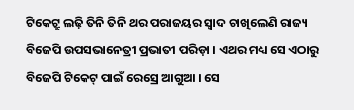ଟିକେଟ୍ରୁ ଲଢ଼ି ତିନି ତିନି ଥର ପରାଜୟର ସ୍ବାଦ ଚାଖିଲେଣି ରାଜ୍ୟ ବିଜେପି ଉପସଭାନେତ୍ରୀ ପ୍ରଭାତୀ ପରିଡ଼ା । ଏଥର ମଧ୍ୟ ସେ ଏଠାରୁ ବିଜେପି ଟିକେଟ୍ ପାଇଁ ରେସ୍ରେ ଆଗୁଆ । ସେ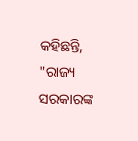କହିଛନ୍ତି, "ରାଜ୍ୟ ସରକାରଙ୍କ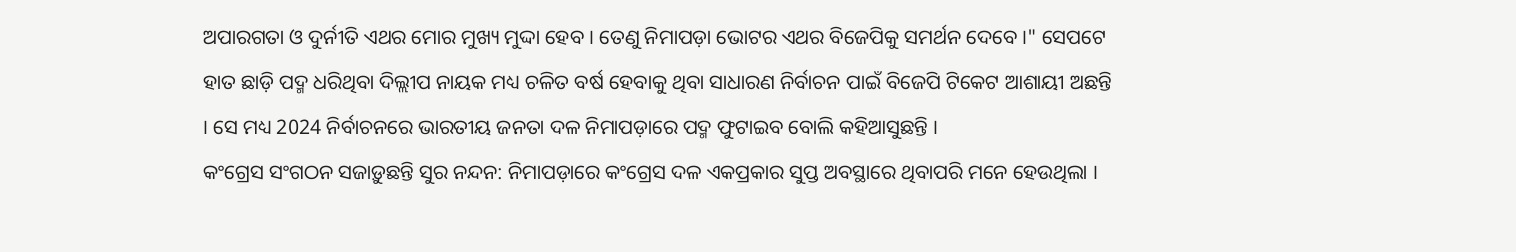ଅପାରଗତା ଓ ଦୁର୍ନୀତି ଏଥର ମୋର ମୁଖ୍ୟ ମୁଦ୍ଦା ହେବ । ତେଣୁ ନିମାପଡ଼ା ଭୋଟର ଏଥର ବିଜେପିକୁ ସମର୍ଥନ ଦେବେ ।" ସେପଟେ ହାତ ଛାଡ଼ି ପଦ୍ମ ଧରିଥିବା ଦିଲ୍ଲୀପ ନାୟକ ମଧ୍ୟ ଚଳିତ ବର୍ଷ ହେବାକୁ ଥିବା ସାଧାରଣ ନିର୍ବାଚନ ପାଇଁ ବିଜେପି ଟିକେଟ ଆଶାୟୀ ଅଛନ୍ତି । ସେ ମଧ୍ୟ 2024 ନିର୍ବାଚନରେ ଭାରତୀୟ ଜନତା ଦଳ ନିମାପଡ଼ାରେ ପଦ୍ମ ଫୁଟାଇବ ବୋଲି କହିଆସୁଛନ୍ତି ।
କଂଗ୍ରେସ ସଂଗଠନ ସଜାଡ଼ୁଛନ୍ତି ସୁର ନନ୍ଦନ: ନିମାପଡ଼ାରେ କଂଗ୍ରେସ ଦଳ ଏକପ୍ରକାର ସୁପ୍ତ ଅବସ୍ଥାରେ ଥିବାପରି ମନେ ହେଉଥିଲା ।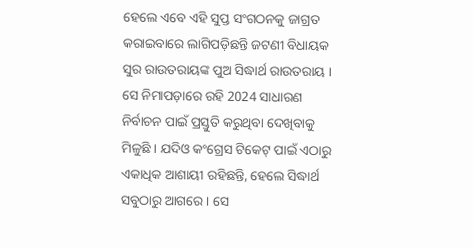ହେଲେ ଏବେ ଏହି ସୁପ୍ତ ସଂଗଠନକୁ ଜାଗ୍ରତ କରାଇବାରେ ଲାଗିପଡ଼ିଛନ୍ତି ଜଟଣୀ ବିଧାୟକ ସୁର ରାଉତରାୟଙ୍କ ପୁଅ ସିଦ୍ଧାର୍ଥ ରାଉତରାୟ । ସେ ନିମାପଡ଼ାରେ ରହି 2024 ସାଧାରଣ ନିର୍ବାଚନ ପାଇଁ ପ୍ରସ୍ତୁତି କରୁଥିବା ଦେଖିବାକୁ ମିଳୁଛି । ଯଦିଓ କଂଗ୍ରେସ ଟିକେଟ୍ ପାଇଁ ଏଠାରୁ ଏକାଧିକ ଆଶାୟୀ ରହିଛନ୍ତି, ହେଲେ ସିଦ୍ଧାର୍ଥ ସବୁଠାରୁ ଆଗରେ । ସେ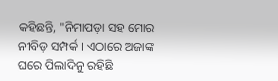କହିଛନ୍ତି, "ନିମାପଡ଼ା ସହ ମୋର ନୀବିଡ଼ ସମ୍ପର୍କ । ଏଠାରେ ଅଜାଙ୍କ ଘରେ ପିଲାଦିନୁ ରହିଛି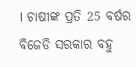। ଚାଷୀଙ୍କ ପ୍ରତି 25 ବର୍ଷର ବିଜେଡି ସରକାର ବହୁ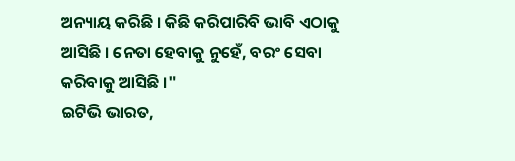ଅନ୍ୟାୟ କରିଛି । କିଛି କରିପାରିବି ଭାବି ଏଠାକୁ ଆସିଛି । ନେତା ହେବାକୁ ନୁହେଁ, ବରଂ ସେବା କରିବାକୁ ଆସିଛି ।"
ଇଟିଭି ଭାରତ,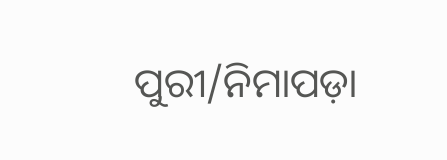ପୁରୀ/ନିମାପଡ଼ା